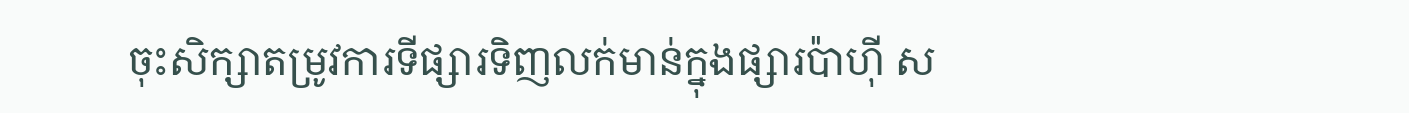ចុះសិក្សាតម្រូវការទីផ្សារទិញលក់មាន់ក្នុងផ្សារប៉ាហ៊ី ស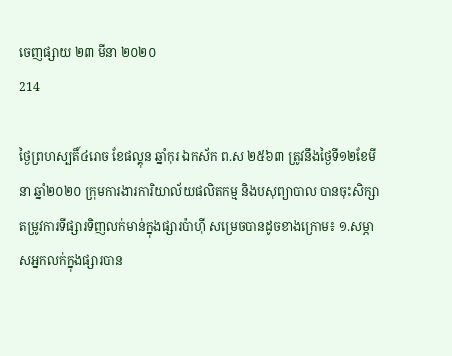ចេញផ្សាយ ២៣ មីនា ២០២០
214

ថ្ងៃព្រហស្បតិ៍៤រោច ខែផល្គុន ឆ្នាំកុរ ឯកស័ក ព.ស ២៥៦៣ ត្រូវនឹងថ្ងៃទី១២ខែមីនា ឆ្នាំ២០២០ ក្រុមការងារការិយាល័យផលិតកម្ម និងបសុព្យាបាល បានចុះសិក្សាតម្រូវការទីផ្សារទិញលក់មាន់ក្នុងផ្សារប៉ាហ៊ី សម្រេចបានដូចខាងក្រោម៖ ១.សម្ភាសអ្នកលក់ក្នុងផ្សារបាន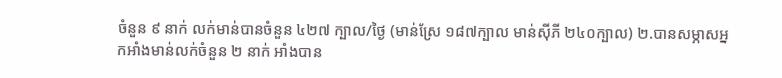ចំនួន ៩ នាក់ លក់មាន់បានចំនួន ៤២៧ ក្បាល/ថ្ងៃ (មាន់ស្រែ ១៨៧ក្បាល មាន់ស៊ីភី ២៤០ក្បាល) ២.បានសម្ភាសអ្នកអាំងមាន់លក់ចំនួន ២ នាក់ អាំងបាន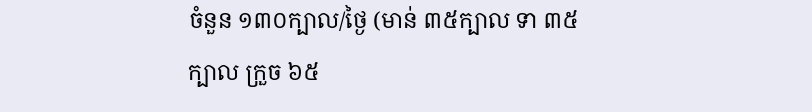ចំនួន ១៣០ក្បាល/ថ្ងៃ (មាន់ ៣៥ក្បាល ទា ៣៥ ក្បាល ក្រួច ៦៥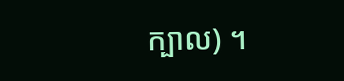ក្បាល) ។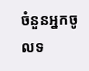ចំនួនអ្នកចូលទ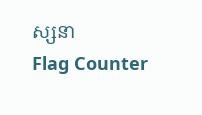ស្សនា
Flag Counter